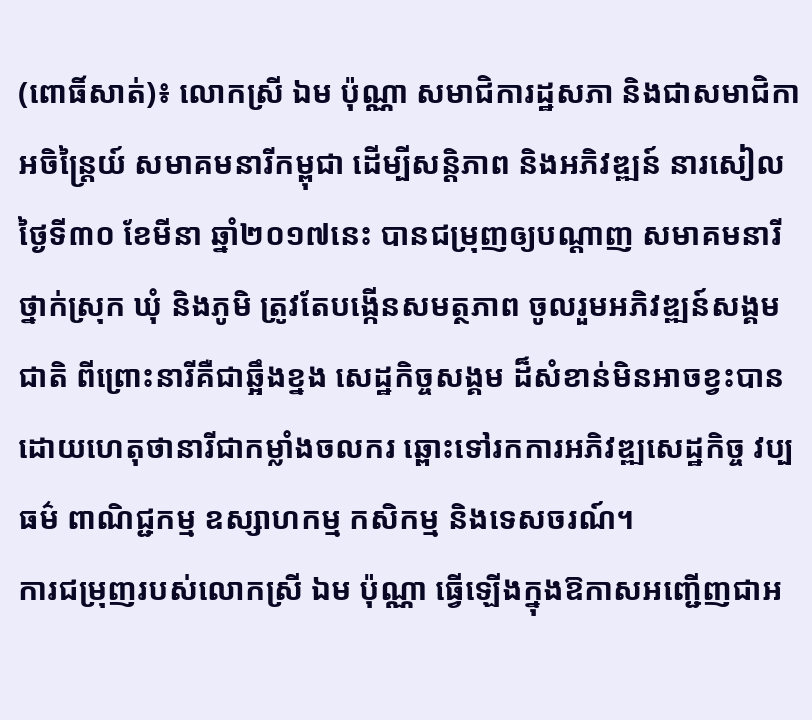(ពោធិ៍សាត់)៖ លោកស្រី ឯម ប៉ុណ្ណា សមាជិការដ្ឋសភា និងជាសមាជិកាអចិន្ត្រៃយ៍ សមាគមនារីកម្ពុជា ដើម្បីសន្តិភាព និងអភិវឌ្ឍន៍ នារសៀលថ្ងៃទី៣០ ខែមីនា ឆ្នាំ២០១៧នេះ បានជម្រុញឲ្យបណ្តាញ សមាគមនារីថ្នាក់ស្រុក ឃុំ និងភូមិ ត្រូវតែបង្កើនសមត្ថភាព ចូលរួមអភិវឌ្ឍន៍សង្គមជាតិ ពីព្រោះនារីគឺជាឆ្អឹងខ្នង សេដ្ឋកិច្ចសង្គម ដ៏សំខាន់មិនអាចខ្វះបាន ដោយហេតុថានារីជាកម្លាំងចលករ ឆ្ពោះទៅរកការអភិវឌ្ឍសេដ្ឋកិច្ច វប្បធម៌ ពាណិជ្ជកម្ម ឧស្សាហកម្ម កសិកម្ម និងទេសចរណ៍។
ការជម្រុញរបស់លោកស្រី ឯម ប៉ុណ្ណា ធ្វើឡើងក្នុងឱកាសអញ្ជើញជាអ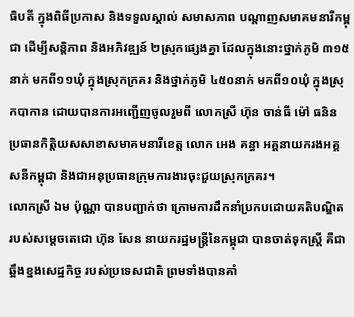ធិបតី ក្នុងពិធីប្រកាស និងទទួលស្គាល់ សមាសភាព បណ្តាញសមាគមនារីកម្ពុជា ដើម្បីសន្តិភាព និងអភិវឌ្ឍន៍ ២ស្រុកផ្សេងគ្នា ដែលក្នុងនោះថ្នាក់ភូមិ ៣១៥នាក់ មកពី១១ឃុំ ក្នុងស្រុកក្រគរ និងថ្នាក់ភូមិ ៤៥០នាក់ មកពី១០ឃុំ ក្នុងស្រុកបាកាន ដោយបានការអញ្ជើញចូលរួមពី លោកស្រី ហ៊ុន ចាន់ធី ម៉ៅ ធនិន ប្រធានកិត្តិយសសាខាសមាគមនារីខេត្ត លោក អេង គន្ធា អគ្គនាយករងអគ្គសនីកម្ពុជា និងជាអនុប្រធានក្រុមការងារចុះជួយស្រុកក្រគរ។
លោកស្រី ឯម ប៉ុណ្ណា បានបញ្ជាក់ថា ក្រោមការដឹកនាំប្រកបដោយគតិបណ្ឌិត របស់សម្តេចតេជោ ហ៊ុន សែន នាយករដ្ឋមន្ត្រីនៃកម្ពុជា បានចាត់ទុកស្រ្តី គឺជាឆ្អឹងខ្នងសេដ្ឋកិច្ច របស់ប្រទេសជាតិ ព្រមទាំងបានគាំ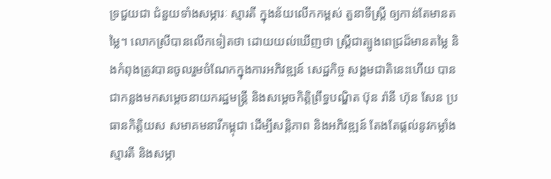ទ្រជួយជា ជំនួយទាំងសម្ភារៈ ស្មារតី ក្នុងន័យលើកកម្ពស់ តួនាទីស្រ្តី ឲ្យកាន់តែមានតម្លៃ។ លោកស្រីបានលើកទៀតថា ដោយយល់ឃើញថា ស្រ្តីជាត្បូងពេជ្រដ៏មានតម្លៃ និងកំពុងត្រូវបានចូលរួមចំណែកក្នុងការអភិវឌ្ឍន៍ សេដ្ឋកិច្ច សង្គមជាតិនេះហើយ បានជាកន្លងមកសម្តេចនាយករដ្ឋមន្រ្តី និងសម្តេចកិត្តិព្រឹទ្ធបណ្ឌិត ប៊ុន រ៉ានី ហ៊ុន សែន ប្រធានកិត្តិយស សមាគមនារីកម្ពុជា ដើម្បីសន្តិភាព និងអភិវឌ្ឍន៍ តែងតែផ្តល់នូវកម្លាំង ស្មារតី និងសម្ភា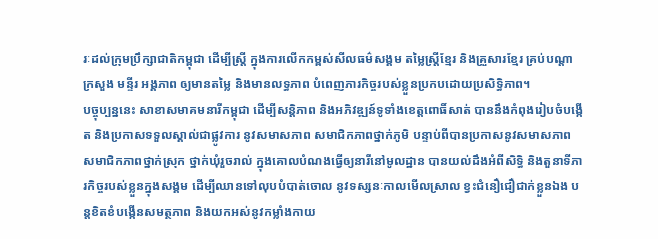រៈដល់ក្រុមប្រឹក្សាជាតិកម្ពុជា ដើម្បីស្រ្តី ក្នុងការលើកកម្ពស់សីលធម៌សង្គម តម្លៃស្រ្តីខ្មែរ និងគ្រួសារខ្មែរ គ្រប់បណ្តាក្រសួង មន្ទីរ អង្គភាព ឲ្យមានតម្លៃ និងមានលទ្ធភាព បំពេញភារកិច្ចរបស់ខ្លួនប្រកបដោយប្រសិទ្ធិភាព។
បច្ចុប្បន្ននេះ សាខាសមាគមនារីកម្ពុជា ដើម្បីសន្តិភាព និងអភិវឌ្ឍន៍ទូទាំងខេត្តពោធិ៍សាត់ បាននឹងកំពុងរៀបចំបង្កើត និងប្រកាសទទួលស្គាល់ជាផ្លូវការ នូវសមាសភាព សមាជិកភាពថ្នាក់ភូមិ បន្ទាប់ពីបានប្រកាសនូវសមាសភាព សមាជិកភាពថ្នាក់ស្រុក ថ្នាក់ឃុំរួចរាល់ ក្នុងគោលបំណងធ្វើឲ្យនារីនៅមូលដ្ឋាន បានយល់ដឹងអំពីសិទ្ធិ និងតួនាទីភារកិច្ចរបស់ខ្លួនក្នុងសង្គម ដើម្បីឈានទៅលុបបំបាត់ចោល នូវទស្សនៈកាលមើលស្រាល ខ្វះជំនឿជឿជាក់ខ្លួនឯង បន្តខិតខំបង្កើនសមត្ថភាព និងយកអស់នូវកម្លាំងកាយ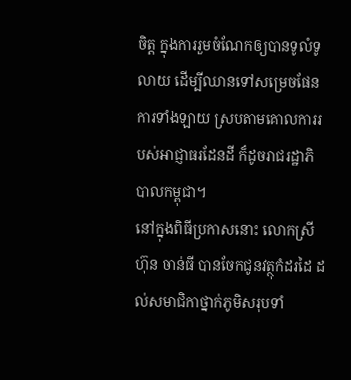ចិត្ត ក្នុងការរួមចំណែកឲ្យបានទូលំទូលាយ ដើម្បីឈានទៅសម្រេចផែនការទាំងឡាយ ស្របតាមគោលការរបស់អាជ្ញាធរដែនដី ក៏ដូចរាជរដ្ឋាភិបាលកម្ពុជា។
នៅក្នុងពិធីប្រកាសនោះ លោកស្រី ហ៊ុន ចាន់ធី បានចែកជូនវត្ថុកំដរដៃ ដល់សមាជិកាថ្នាក់ភូមិសរុបទាំ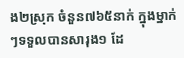ង២ស្រុក ចំនួន៧៦៥នាក់ ក្នុងម្នាក់ៗទទួលបានសារុង១ ដែ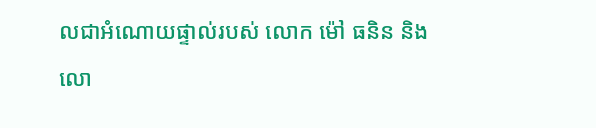លជាអំណោយផ្ទាល់របស់ លោក ម៉ៅ ធនិន និងលោ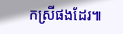កស្រីផងដែរ៕